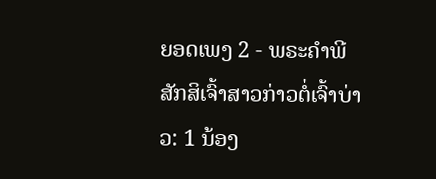ຍອດເພງ 2 - ພຣະຄຳພີສັກສິເຈົ້າສາວກ່າວຕໍ່ເຈົ້າບ່າວ: 1 ນ້ອງ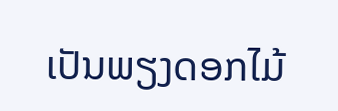ເປັນພຽງດອກໄມ້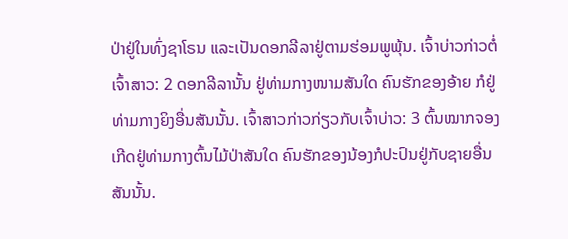ປ່າຢູ່ໃນທົ່ງຊາໂຣນ ແລະເປັນດອກລີລາຢູ່ຕາມຮ່ອມພູພຸ້ນ. ເຈົ້າບ່າວກ່າວຕໍ່ເຈົ້າສາວ: 2 ດອກລີລານັ້ນ ຢູ່ທ່າມກາງໜາມສັນໃດ ຄົນຮັກຂອງອ້າຍ ກໍຢູ່ທ່າມກາງຍິງອື່ນສັນນັ້ນ. ເຈົ້າສາວກ່າວກ່ຽວກັບເຈົ້າບ່າວ: 3 ຕົ້ນໝາກຈອງເກີດຢູ່ທ່າມກາງຕົ້ນໄມ້ປ່າສັນໃດ ຄົນຮັກຂອງນ້ອງກໍປະປົນຢູ່ກັບຊາຍອື່ນສັນນັ້ນ.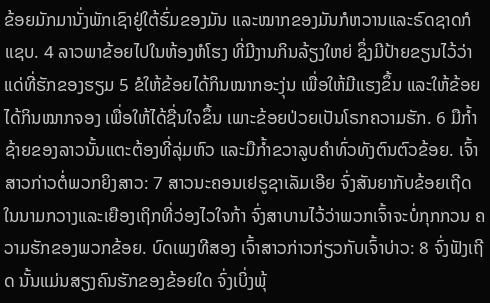ຂ້ອຍມັກມານັ່ງພັກເຊົາຢູ່ໃຕ້ຮົ່ມຂອງມັນ ແລະໝາກຂອງມັນກໍຫວານແລະຣົດຊາດກໍແຊບ. 4 ລາວພາຂ້ອຍໄປໃນຫ້ອງຫໍໂຮງ ທີ່ມີງານກິນລ້ຽງໃຫຍ່ ຊຶ່ງມີປ້າຍຂຽນໄວ້ວ່າ ແດ່ທີ່ຮັກຂອງຮຽມ 5 ຂໍໃຫ້ຂ້ອຍໄດ້ກິນໝາກອະງຸ່ນ ເພື່ອໃຫ້ມີແຮງຂຶ້ນ ແລະໃຫ້ຂ້ອຍໄດ້ກິນໝາກຈອງ ເພື່ອໃຫ້ໄດ້ຊື່ນໃຈຂຶ້ນ ເພາະຂ້ອຍປ່ວຍເປັນໂຣກຄວາມຮັກ. 6 ມືກໍ້າຊ້າຍຂອງລາວນັ້ນແຕະຕ້ອງທີ່ລຸ່ມຫົວ ແລະມືກໍ້າຂວາລູບຄຳທົ່ວທັງຕົນຕົວຂ້ອຍ. ເຈົ້າສາວກ່າວຕໍ່ພວກຍິງສາວ: 7 ສາວນະຄອນເຢຣູຊາເລັມເອີຍ ຈົ່ງສັນຍາກັບຂ້ອຍເຖີດ ໃນນາມກວາງແລະເຍືອງເຖິກທີ່ວ່ອງໄວໃຈກ້າ ຈົ່ງສາບານໄວ້ວ່າພວກເຈົ້າຈະບໍ່ກຸກກວນ ຄວາມຮັກຂອງພວກຂ້ອຍ. ບົດເພງທີສອງ ເຈົ້າສາວກ່າວກ່ຽວກັບເຈົ້າບ່າວ: 8 ຈົ່ງຟັງເຖີດ ນັ້ນແມ່ນສຽງຄົນຮັກຂອງຂ້ອຍໃດ ຈົ່ງເບິ່ງພຸ້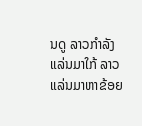ນດູ ລາວກຳລັງແລ່ນມາໃກ້ ລາວແລ່ນມາຫາຂ້ອຍ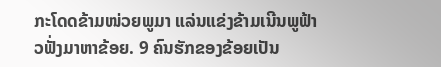ກະໂດດຂ້າມໜ່ວຍພູມາ ແລ່ນແຂ່ງຂ້າມເນີນພູຟ້າວຟັ່ງມາຫາຂ້ອຍ. 9 ຄົນຮັກຂອງຂ້ອຍເປັນ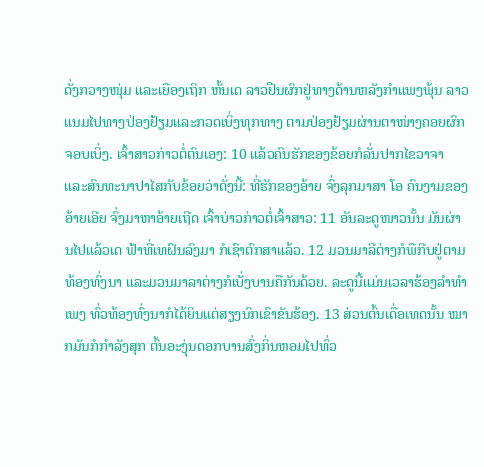ດັ່ງກວາງໜຸ່ມ ແລະເຍືອງເຖິກ ຫັ້ນເດ ລາວຢືນຜົກຢູ່ທາງດ້ານຫລັງກຳແພງພຸ້ນ ລາວແນມໄປທາງປ່ອງຢ້ຽມແລະກວດເບິ່ງທຸກທາງ ຕາມປ່ອງຢ້ຽມຜ່ານຕາໜ່າງຄອຍຜົກຈອບເບິ່ງ. ເຈົ້າສາວກ່າວຕໍ່ຕົນເອງ: 10 ແລ້ວຄົນຮັກຂອງຂ້ອຍກໍລັ່ນປາກໄຂວາຈາ ແລະສົນທະນາປາໄສກັບຂ້ອຍວ່າດັ່ງນີ້: ທີ່ຮັກຂອງອ້າຍ ຈົ່ງລຸກມາສາ ໂອ ຄົນງາມຂອງອ້າຍເອີຍ ຈົ່ງມາຫາອ້າຍເຖີດ ເຈົ້າບ່າວກ່າວຕໍ່ເຈົ້າສາວ: 11 ອັນລະດູໜາວນັ້ນ ມັນຜ່ານໄປແລ້ວເດ ຟ້າທີ່ເທຝົນລົງມາ ກໍເຊົາຕົກສາແລ້ວ. 12 ມວນມາລີຕ່າງກໍພືກີບຢູ່ຕາມທ້ອງທົ່ງນາ ແລະມວນມາລາຕ່າງກໍເບັ່ງບານຄືກັນດ້ວຍ. ລະດູນີ້ແມ່ນເວລາຮ້ອງລຳທຳເພງ ທົ່ວທ້ອງທົ່ງນາກໍໄດ້ຍິນແຕ່ສຽງນົກເຂົາຂັນຮ້ອງ. 13 ສ່ວນຕົ້ນເດື່ອເທດນັ້ນ ໝາກມັນກໍກຳລັງສຸກ ຕົ້ນອະງຸ່ນດອກບານສົ່ງກິ່ນຫອມໄປທົ່ວ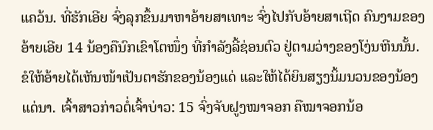ແຄວ້ນ. ທີ່ຮັກເອີຍ ຈົ່ງລຸກຂຶ້ນມາຫາອ້າຍສາເທາະ ຈົ່ງໄປກັບອ້າຍສາເຖີດ ຄົນງາມຂອງອ້າຍເອີຍ 14 ນ້ອງຄືນົກເຂົາໂຕໜຶ່ງ ທີ່ກຳລັງລີ້ຊ່ອນຕົວ ຢູ່ຕາມວ່າງຂອງໂງ່ນຫີນນັ້ນ. ຂໍໃຫ້ອ້າຍໄດ້ເຫັນໜ້າເປັນຕາຮັກຂອງນ້ອງແດ່ ແລະໃຫ້ໄດ້ຍິນສຽງນິ້ມນວນຂອງນ້ອງແດ່ນາ. ເຈົ້າສາວກ່າວຕໍ່ເຈົ້າບ່າວ: 15 ຈົ່ງຈັບຝູງໝາຈອກ ຄືໝາຈອກນ້ອ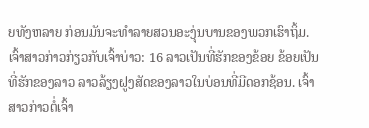ຍທັງຫລາຍ ກ່ອນມັນຈະທຳລາຍສວນອະງຸ່ນບານຂອງພວກເຮົາຖິ້ມ. ເຈົ້າສາວກ່າວກ່ຽວກັບເຈົ້າບ່າວ: 16 ລາວເປັນທີ່ຮັກຂອງຂ້ອຍ ຂ້ອຍເປັນທີ່ຮັກຂອງລາວ ລາວລ້ຽງຝູງສັດຂອງລາວໃນບ່ອນທີ່ມີດອກຊ້ອນ. ເຈົ້າສາວກ່າວຕໍ່ເຈົ້າ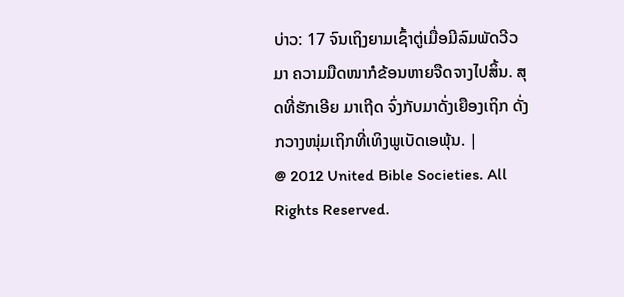ບ່າວ: 17 ຈົນເຖິງຍາມເຊົ້າຕູ່ເມື່ອມີລົມພັດວີວມາ ຄວາມມືດໜາກໍຂ້ອນຫາຍຈືດຈາງໄປສິ້ນ. ສຸດທີ່ຮັກເອີຍ ມາເຖີດ ຈົ່ງກັບມາດັ່ງເຍືອງເຖິກ ດັ່ງກວາງໜຸ່ມເຖິກທີ່ເທິງພູເບັດເອພຸ້ນ. |
@ 2012 United Bible Societies. All Rights Reserved.